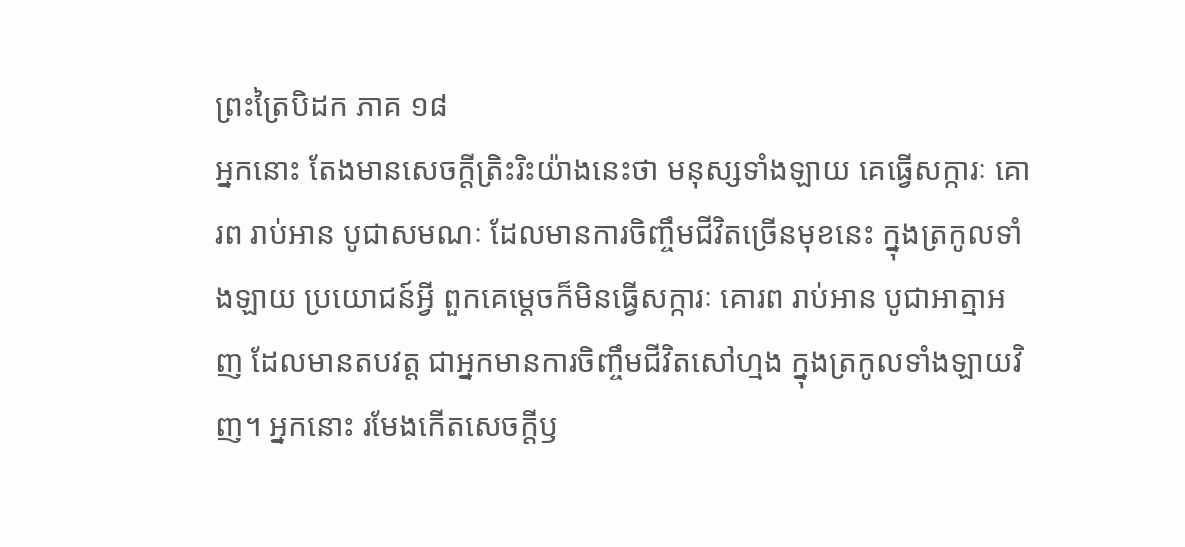ព្រះត្រៃបិដក ភាគ ១៨
អ្នកនោះ តែងមានសេចក្តីត្រិះរិះយ៉ាងនេះថា មនុស្សទាំងឡាយ គេធ្វើសក្ការៈ គោរព រាប់អាន បូជាសមណៈ ដែលមានការចិញ្ចឹមជីវិតច្រើនមុខនេះ ក្នុងត្រកូលទាំងឡាយ ប្រយោជន៍អ្វី ពួកគេម្តេចក៏មិនធ្វើសក្ការៈ គោរព រាប់អាន បូជាអាត្មាអញ ដែលមានតបវត្ត ជាអ្នកមានការចិញ្ចឹមជីវិតសៅហ្មង ក្នុងត្រកូលទាំងឡាយវិញ។ អ្នកនោះ រមែងកើតសេចក្តីឫ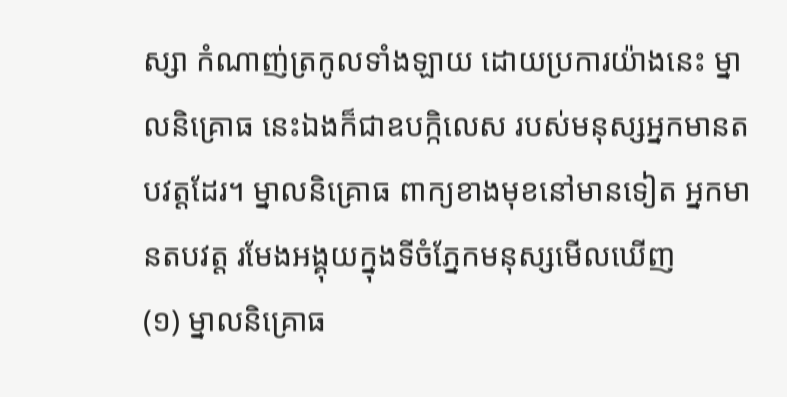ស្សា កំណាញ់ត្រកូលទាំងឡាយ ដោយប្រការយ៉ាងនេះ ម្នាលនិគ្រោធ នេះឯងក៏ជាឧបក្កិលេស របស់មនុស្សអ្នកមានតបវត្តដែរ។ ម្នាលនិគ្រោធ ពាក្យខាងមុខនៅមានទៀត អ្នកមានតបវត្ត រមែងអង្គុយក្នុងទីចំភ្នែកមនុស្សមើលឃើញ
(១) ម្នាលនិគ្រោធ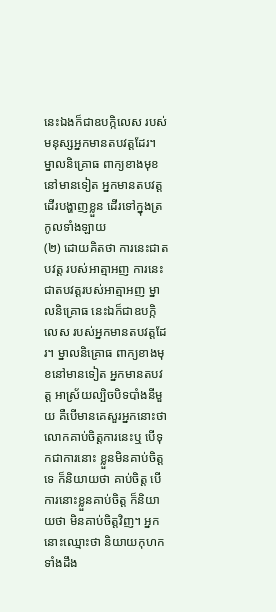នេះឯងក៏ជាឧបក្កិលេស របស់មនុស្សអ្នកមានតបវត្តដែរ។ ម្នាលនិគ្រោធ ពាក្យខាងមុខនៅមានទៀត អ្នកមានតបវត្ត ដើរបង្ហាញខ្លួន ដើរទៅក្នុងត្រកូលទាំងឡាយ
(២) ដោយគិតថា ការនេះជាតបវត្ត របស់អាត្មាអញ ការនេះ ជាតបវត្តរបស់អាត្មាអញ ម្នាលនិគ្រោធ នេះឯក៏ជាឧបក្កិលេស របស់អ្នកមានតបវត្តដែរ។ ម្នាលនិគ្រោធ ពាក្យខាងមុខនៅមានទៀត អ្នកមានតបវត្ត អាស្រ័យល្បិចបិទបាំងនីមួយ គឺបើមានគេសួរអ្នកនោះថា លោកគាប់ចិត្តការនេះឬ បើទុកជាការនោះ ខ្លួនមិនគាប់ចិត្តទេ ក៏និយាយថា គាប់ចិត្ត បើការនោះខ្លួនគាប់ចិត្ត ក៏និយាយថា មិនគាប់ចិត្តវិញ។ អ្នកនោះឈ្មោះថា និយាយកុហកទាំងដឹង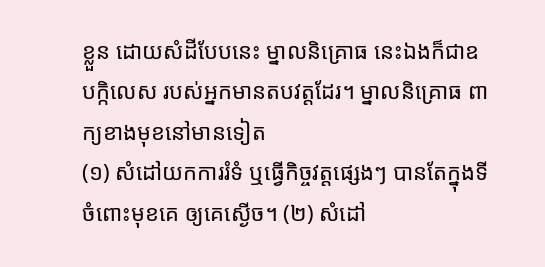ខ្លួន ដោយសំដីបែបនេះ ម្នាលនិគ្រោធ នេះឯងក៏ជាឧបក្កិលេស របស់អ្នកមានតបវត្តដែរ។ ម្នាលនិគ្រោធ ពាក្យខាងមុខនៅមានទៀត
(១) សំដៅយកការរំទំ ឬធ្វើកិច្ចវត្តផ្សេងៗ បានតែក្នុងទីចំពោះមុខគេ ឲ្យគេស្ងើច។ (២) សំដៅ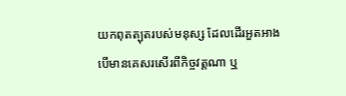យកពុតត្បុតរបស់មនុស្ស ដែលដើរអួតអាង បើមានគេសរសើរពីកិច្ចវត្តណា ឬ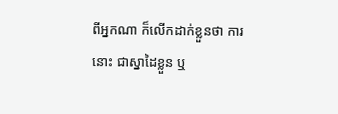ពីអ្នកណា ក៏លើកដាក់ខ្លួនថា ការនោះ ជាស្នាដៃខ្លួន ឬ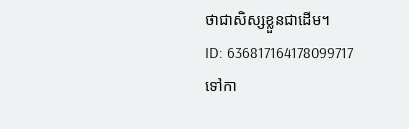ថាជាសិស្សខ្លួនជាដើម។
ID: 636817164178099717
ទៅកា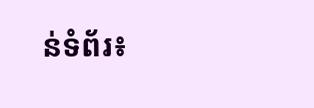ន់ទំព័រ៖